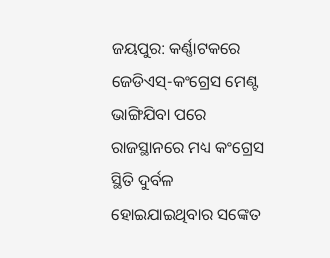ଜୟପୁର: କର୍ଣ୍ଣାଟକରେ ଜେଡିଏସ୍-କଂଗ୍ରେସ ମେଣ୍ଟ ଭାଙ୍ଗିଯିବା ପରେ ରାଜସ୍ଥାନରେ ମଧ୍ୟ କଂଗ୍ରେସ ସ୍ଥିତି ଦୁର୍ବଳ ହୋଇଯାଇଥିବାର ସଙ୍କେତ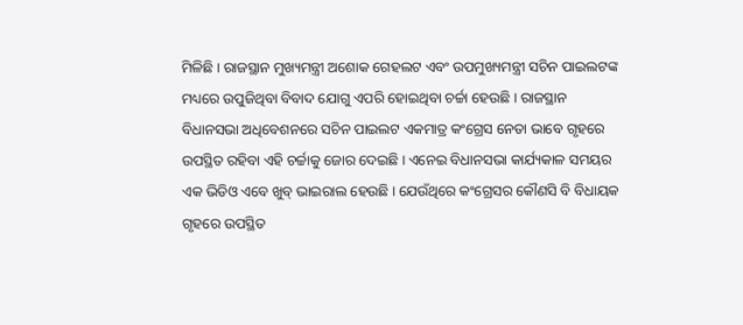ମିଳିଛି । ରାଜସ୍ଥାନ ମୁଖ୍ୟମନ୍ତ୍ରୀ ଅଶୋକ ଗେହଲଟ ଏବଂ ଉପମୁଖ୍ୟମନ୍ତ୍ରୀ ସଚିନ ପାଇଲଟଙ୍କ ମଧ୍ୟରେ ଉପୁଜିଥିବା ବିବାଦ ଯୋଗୁ ଏପରି ହୋଇଥିବା ଚର୍ଚ୍ଚା ହେଉଛି । ରାଜସ୍ଥାନ ବିଧାନସଭା ଅଧିବେଶନରେ ସଚିନ ପାଇଲଟ ଏକମାତ୍ର କଂଗ୍ରେସ ନେତା ଭାବେ ଗୃହରେ ଉପସ୍ଥିତ ରହିବା ଏହି ଚର୍ଚ୍ଚାକୁ ଜୋର ଦେଇଛି । ଏନେଇ ବିଧାନସଭା କାର୍ଯ୍ୟକାଳ ସମୟର ଏକ ଭିଡିଓ ଏବେ ଖୁବ୍ ଭାଇରାଲ ହେଉଛି । ଯେଉଁଥିରେ କଂଗ୍ରେସର କୌଣସି ବି ବିଧାୟକ ଗୃହରେ ଉପସ୍ଥିତ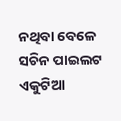ନଥିବା ବେଳେ ସଚିନ ପାଇଲଟ ଏକୁଟିଆ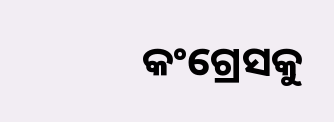କଂଗ୍ରେସକୁ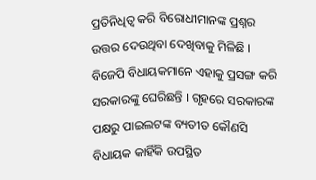ପ୍ରତିନିଧିତ୍ୱ କରି ବିରୋଧୀମାନଙ୍କ ପ୍ରଶ୍ନର ଉତ୍ତର ଦେଉଥିବା ଦେଖିବାକୁ ମିଳିଛି । ବିଜେପି ବିଧାୟକମାନେ ଏହାକୁ ପ୍ରସଙ୍ଗ କରି ସରକାରଙ୍କୁ ଘେରିଛନ୍ତି । ଗୃହରେ ସରକାରଙ୍କ ପକ୍ଷରୁ ପାଇଲଟଙ୍କ ବ୍ୟତୀତ କୌଣସି ବିଧାୟକ କାହିଁକି ଉପସ୍ଥିତ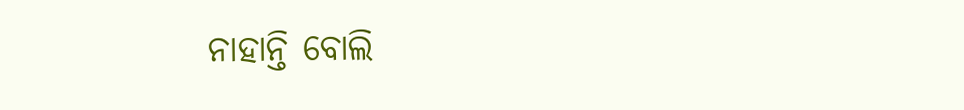ନାହାନ୍ତି ବୋଲି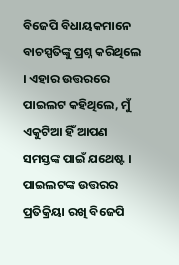ବିଜେପି ବିଧାୟକମାନେ ବାଚସ୍ପତିଙ୍କୁ ପ୍ରଶ୍ନ କରିଥିଲେ । ଏହାର ଉତ୍ତରରେ ପାଇଲଟ କହିଥିଲେ, ମୁଁ ଏକୁଟିଆ ହିଁ ଆପଣ ସମସ୍ତଙ୍କ ପାଇଁ ଯଥେଷ୍ଟ । ପାଇଲଟଙ୍କ ଉତ୍ତରର ପ୍ରତିକ୍ରିୟା ରଖି ବିଜେପି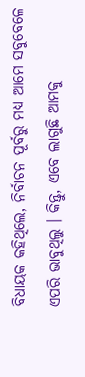ବିଧାୟକ କହିଥିଲେ, ନିର୍ବାଚନ ପୂର୍ବରୁ ମଧ୍ୟ ଆମେ ସବୁବେଳେ ଏପରି ଭାବୁଥିଲୁ । କିନ୍ତୁ, ଏବେ ଲାଗୁଛି ଆମକୁ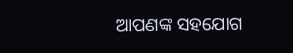ଆପଣଙ୍କ ସହଯୋଗ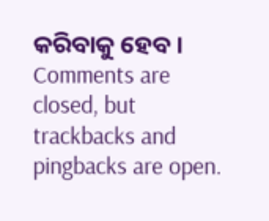କରିବାକୁ ହେବ ।
Comments are closed, but trackbacks and pingbacks are open.